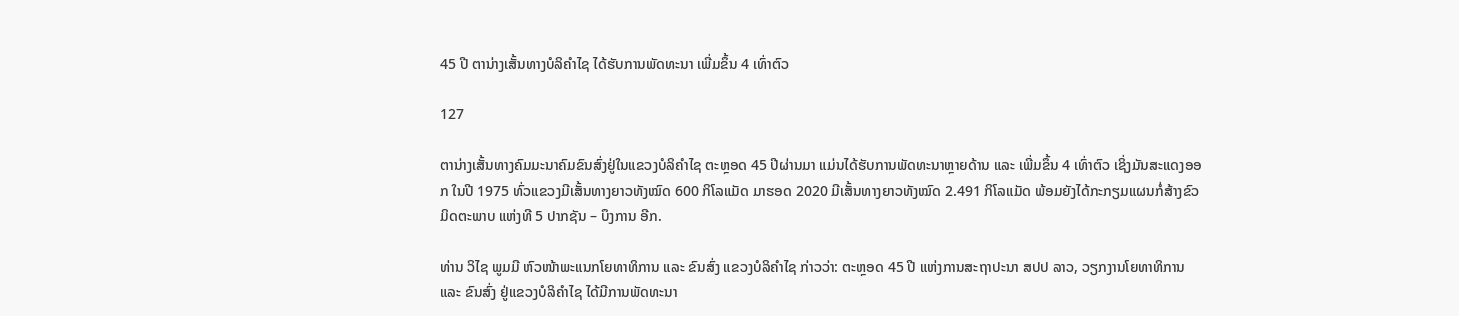45 ປີ ຕານ່າງເສັ້ນທາງບໍລິຄຳໄຊ ໄດ້ຮັບການພັດທະນາ ເພີ່ມຂຶ້ນ 4 ເທົ່າຕົວ

127

ຕານ່າງເສັ້ນທາງຄົມມະນາຄົມຂົນສົ່ງຢູ່ໃນແຂວງບໍລິຄຳໄຊ ຕະຫຼອດ 45 ປີຜ່ານມາ ແມ່ນໄດ້ຮັບການພັດທະນາຫຼາຍດ້ານ ແລະ ເພີ່ມຂຶ້ນ 4 ເທົ່າຕົວ ເຊິ່ງມັນສະແດງອອກ ໃນປີ 1975 ທົ່ວແຂວງມີເສັ້ນທາງຍາວທັງໝົດ 600 ກິໂລແມັດ ມາຮອດ 2020 ມີເສັ້ນທາງຍາວທັງໝົດ 2.491 ກິໂລແມັດ ພ້ອມຍັງໄດ້ກະກຽມແຜນກໍ່ສ້າງຂົວມິດຕະພາບ ແຫ່ງທີ 5 ປາກຊັນ – ບຶງການ ອີກ.

ທ່ານ ວິໄຊ ພູມມີ ຫົວໜ້າພະແນກໂຍທາທິການ ແລະ ຂົນສົ່ງ ແຂວງບໍລິຄຳໄຊ ກ່າວວ່າ: ຕະຫຼອດ 45 ປີ ແຫ່ງການສະຖາປະນາ ສປປ ລາວ, ວຽກງານໂຍທາທິການ ແລະ ຂົນສົ່ງ ຢູ່ແຂວງບໍລິຄຳໄຊ ໄດ້ມີການພັດທະນາ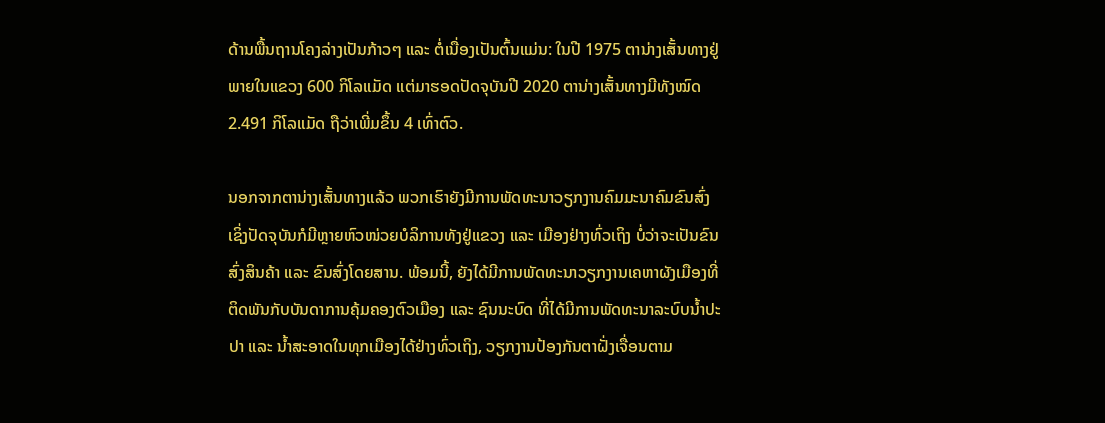ດ້ານພື້ນຖານໂຄງລ່າງເປັນກ້າວໆ ແລະ ຕໍ່ເນື່ອງເປັນຕົ້ນແມ່ນ: ໃນປີ 1975 ຕານ່າງເສັ້ນທາງຢູ່ພາຍໃນແຂວງ 600 ກິໂລແມັດ ແຕ່ມາຮອດປັດຈຸບັນປີ 2020 ຕານ່າງເສັ້ນທາງມີທັງໝົດ 2.491 ກິໂລແມັດ ຖືວ່າເພີ່ມຂຶ້ນ 4 ເທົ່າຕົວ.

ນອກຈາກຕານ່າງເສັ້ນທາງແລ້ວ ພວກເຮົາຍັງມີການພັດທະນາວຽກງານຄົມມະນາຄົມຂົນສົ່ງ ເຊິ່ງປັດຈຸບັນກໍມີຫຼາຍຫົວໜ່ວຍບໍລິການທັງຢູ່ແຂວງ ແລະ ເມືອງຢ່າງທົ່ວເຖິງ ບໍ່ວ່າຈະເປັນຂົນສົ່ງສິນຄ້າ ແລະ ຂົນສົ່ງໂດຍສານ. ພ້ອມນີ້, ຍັງໄດ້ມີການພັດທະນາວຽກງານເຄຫາຜັງເມືອງທີ່ຕິດພັນກັບບັນດາການຄຸ້ມຄອງຕົວເມືອງ ແລະ ຊົນນະບົດ ທີ່ໄດ້ມີການພັດທະນາລະບົບນໍ້າປະປາ ແລະ ນໍ້າສະອາດໃນທຸກເມືອງໄດ້ຢ່າງທົ່ວເຖິງ, ວຽກງານປ້ອງກັນຕາຝັ່ງເຈື່ອນຕາມ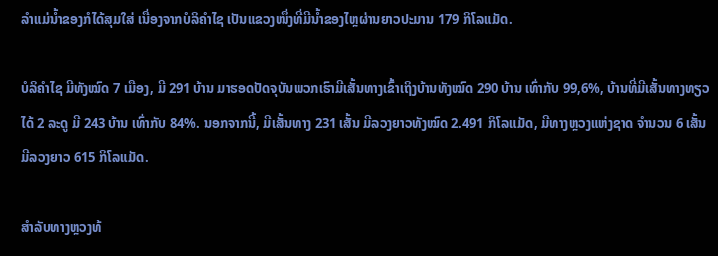ລຳແມ່ນໍ້າຂອງກໍໄດ້ສຸມໃສ່ ເນື່ອງຈາກບໍລິຄຳໄຊ ເປັນແຂວງໜຶ່ງທີ່ມີນໍ້າຂອງໄຫຼຜ່ານຍາວປະມານ 179 ກິໂລແມັດ.

ບໍລິຄຳໄຊ ມີທັງໝົດ 7 ເມືອງ, ມີ 291 ບ້ານ ມາຮອດປັດຈຸບັນພວກເຮົາມີເສັ້ນທາງເຂົ້າເຖິງບ້ານທັງໝົດ 290 ບ້ານ ເທົ່າກັບ 99,6%, ບ້ານທີ່ມີເສັ້ນທາງທຽວໄດ້ 2 ລະດູ ມີ 243 ບ້ານ ເທົ່າກັບ 84%. ນອກຈາກນີ້, ມີເສັ້ນທາງ 231 ເສັ້ນ ມີລວງຍາວທັງໝົດ 2.491 ກິໂລແມັດ, ມີທາງຫຼວງແຫ່ງຊາດ ຈຳນວນ 6 ເສັ້ນ ມີລວງຍາວ 615 ກິໂລແມັດ.

ສຳລັບທາງຫຼວງທ້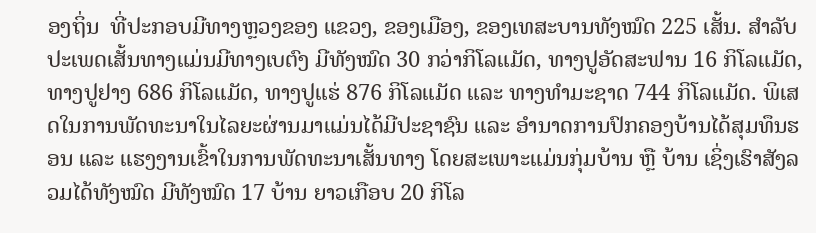ອງຖິ່ນ  ທີ່ປະກອບມີທາງຫຼວງຂອງ ແຂວງ, ຂອງເມືອງ, ຂອງເທສະບານທັງໝົດ 225 ເສັ້ນ. ສຳລັບປະເພດເສັ້ນທາງແມ່ນມີທາງເບຕົງ ມີທັງໝົດ 30 ກວ່າກິໂລແມັດ, ທາງປູອັດສະຟານ 16 ກິໂລແມັດ, ທາງປູຢາງ 686 ກິໂລແມັດ, ທາງປູແຮ່ 876 ກິໂລແມັດ ແລະ ທາງທຳມະຊາດ 744 ກິໂລແມັດ. ພິເສດໃນການພັດທະນາໃນໄລຍະຜ່ານມາແມ່ນໄດ້ມີປະຊາຊົນ ແລະ ອຳນາດການປົກຄອງບ້ານໄດ້ສຸມທຶນຮອນ ແລະ ແຮງງານເຂົ້າໃນການພັດທະນາເສັ້ນທາງ ໂດຍສະເພາະແມ່ນກຸ່ມບ້ານ ຫຼື ບ້ານ ເຊິ່ງເຮົາສັງລວມໄດ້ທັງໝົດ ມີທັງໝົດ 17 ບ້ານ ຍາວເກືອບ 20 ກິໂລ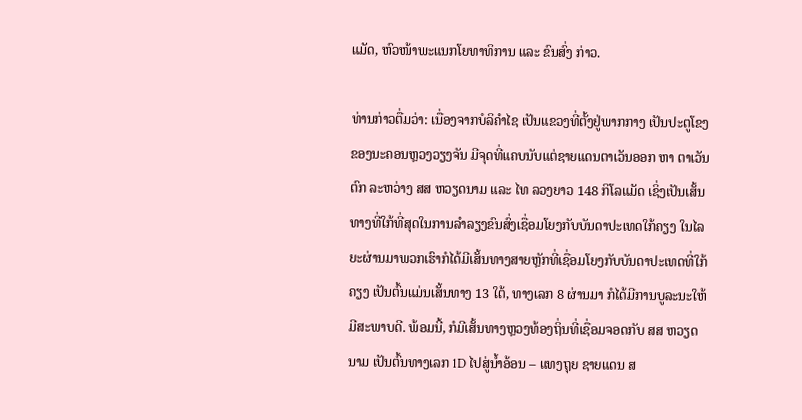ແມັດ, ຫົວໜ້າພະແນກໂຍທາທິການ ແລະ ຂົນສົ່ງ ກ່າວ.

ທ່ານກ່າວຕື່ມວ່າ: ເນື່ອງຈາກບໍລິຄຳໄຊ ເປັນແຂວງທີ່ຕັ້ງຢູ່ພາກກາງ ເປັນປະຕູໂຂງຂອງນະຄອນຫຼວງວຽງຈັນ ມີຈຸດທີ່ແຄບນັບແຕ່ຊາຍແດນຕາເວັນອອກ ຫາ ຕາເວັນຕົກ ລະຫວ່າງ ສສ ຫວຽດນາມ ແລະ ໄທ ລວງຍາວ 148 ກິໂລແມັດ ເຊິ່ງເປັນເສັ້ນທາງທີ່ໃກ້ທີ່ສຸດໃນການລຳລຽງຂົນສົ່ງເຊື່ອມໂຍງກັບບັນດາປະເທດໃກ້ຄຽງ ໃນໄລຍະຜ່ານມາພວກເຮົາກໍໄດ້ມີເສັ້ນທາງສາຍຫຼັກທີ່ເຊື່ອມໂຍງກັບບັນດາປະເທດທີ່ໃກ້ຄຽງ ເປັນຕົ້ນແມ່ນເສັ້ນທາງ 13 ໃຕ້, ທາງເລກ 8 ຜ່ານມາ ກໍໄດ້ມີການບູລະນະໃຫ້ມີສະພາບດີ. ພ້ອມນີ້, ກໍມີເສັ້ນທາງຫຼວງທ້ອງຖິ່ນທີ່ເຊື່ອມຈອດກັບ ສສ ຫວຽດນາມ ເປັນຕົ້ນທາງເລກ 1D ໄປສູ່ນໍ້າອ້ອນ – ແທງຖຸຍ ຊາຍແດນ ສ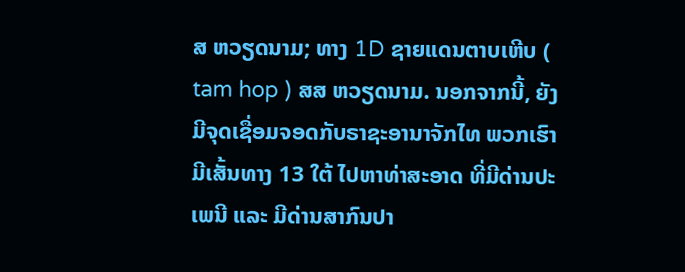ສ ຫວຽດນາມ; ທາງ 1D ຊາຍແດນຕາບເຫີບ ( tam hop ) ສສ ຫວຽດນາມ. ນອກຈາກນີ້, ຍັງມີຈຸດເຊື່ອມຈອດກັບຣາຊະອານາຈັກໄທ ພວກເຮົາມີເສັ້ນທາງ 13 ໃຕ້ ໄປຫາທ່າສະອາດ ທີ່ມີດ່ານປະເພນີ ແລະ ມີດ່ານສາກົນປາ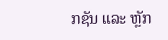ກຊັນ ແລະ ຫຼັກ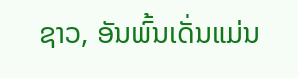ຊາວ, ອັນພົ້ນເດັ່ນແມ່ນ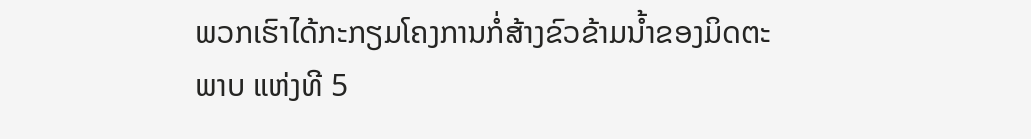ພວກເຮົາໄດ້ກະກຽມໂຄງການກໍ່ສ້າງຂົວຂ້າມນໍ້າຂອງມິດຕະພາບ ແຫ່ງທີ 5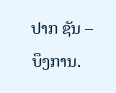ປາກ ຊັນ – ບຶງການ.